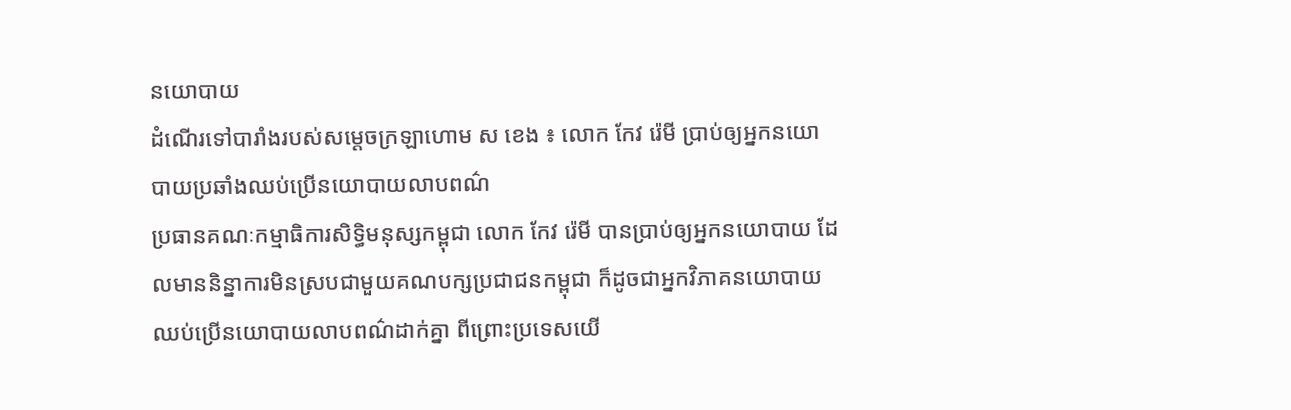នយោបាយ
ដំណើរទៅបារាំងរបស់សម្ដេចក្រឡាហោម ស ខេង ៖ លោក កែវ រ៉េមី ប្រាប់ឲ្យអ្នកនយោបាយប្រឆាំងឈប់ប្រើនយោបាយលាបពណ៌
ប្រធានគណៈកម្មាធិការសិទ្ធិមនុស្សកម្ពុជា លោក កែវ រ៉េមី បានប្រាប់ឲ្យអ្នកនយោបាយ ដែលមាននិន្នាការមិនស្របជាមួយគណបក្សប្រជាជនកម្ពុជា ក៏ដូចជាអ្នកវិភាគនយោបាយ ឈប់ប្រើនយោបាយលាបពណ៌ដាក់គ្នា ពីព្រោះប្រទេសយើ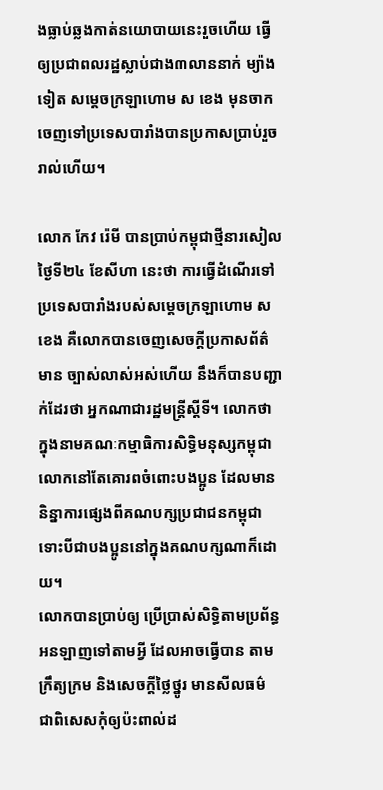ងធ្លាប់ឆ្លងកាត់នយោបាយនេះរួចហើយ ធ្វើឲ្យប្រជាពលរដ្ឋស្លាប់ជាង៣លាននាក់ ម្យ៉ាងទៀត សម្ដេចក្រឡាហោម ស ខេង មុនចាកចេញទៅប្រទេសបារាំងបានប្រកាសប្រាប់រួចរាល់ហើយ។

លោក កែវ រ៉េមី បានប្រាប់កម្ពុជាថ្មីនារសៀល ថ្ងៃទី២៤ ខែសីហា នេះថា ការធ្វើដំណើរទៅប្រទេសបារាំងរបស់សម្ដេចក្រឡាហោម ស ខេង គឺលោកបានចេញសេចក្តីប្រកាសព័ត៌មាន ច្បាស់លាស់អស់ហើយ នឹងក៏បានបញ្ជាក់ដែរថា អ្នកណាជារដ្ឋមន្ត្រីស្ដីទី។ លោកថា ក្នុងនាមគណៈកម្មាធិការសិទ្ធិមនុស្សកម្ពុជា លោកនៅតែគោរពចំពោះបងប្អូន ដែលមាននិន្នាការផ្សេងពីគណបក្សប្រជាជនកម្ពុជា ទោះបីជាបងប្អូននៅក្នុងគណបក្សណាក៏ដោយ។
លោកបានប្រាប់ឲ្យ ប្រើប្រាស់សិទ្ធិតាមប្រព័ន្ធអនឡាញទៅតាមអ្វី ដែលអាចធ្វើបាន តាមក្រឹត្យក្រម និងសេចក្តីថ្លៃថ្នូរ មានសីលធម៌ ជាពិសេសកុំឲ្យប៉ះពាល់ដ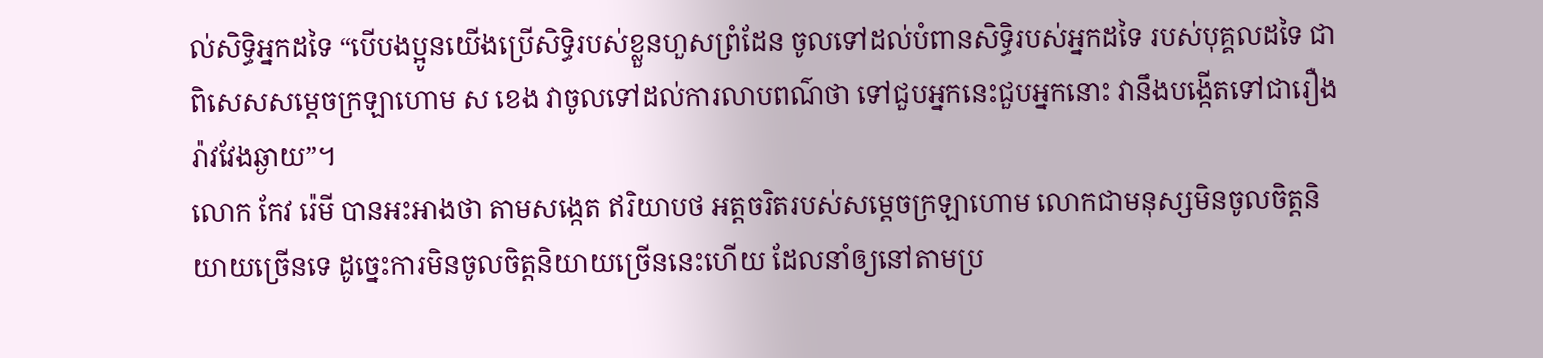ល់សិទ្ធិអ្នកដទៃ “បើបងប្អូនយើងប្រើសិទ្ធិរបស់ខ្លួនហួសព្រំដែន ចូលទៅដល់បំពានសិទ្ធិរបស់អ្នកដទៃ របស់បុគ្គលដទៃ ជាពិសេសសម្ដេចក្រឡាហោម ស ខេង វាចូលទៅដល់ការលាបពណ៌ថា ទៅជួបអ្នកនេះជួបអ្នកនោះ វានឹងបង្កើតទៅជារឿងរ៉ាវវែងឆ្ងាយ”។
លោក កែវ រ៉េមី បានអះអាងថា តាមសង្កេត ឥរិយាបថ អត្តចរិតរបស់សម្ដេចក្រឡាហោម លោកជាមនុស្សមិនចូលចិត្តនិយាយច្រើនទេ ដូច្នេះការមិនចូលចិត្តនិយាយច្រើននេះហើយ ដែលនាំឲ្យនៅតាមប្រ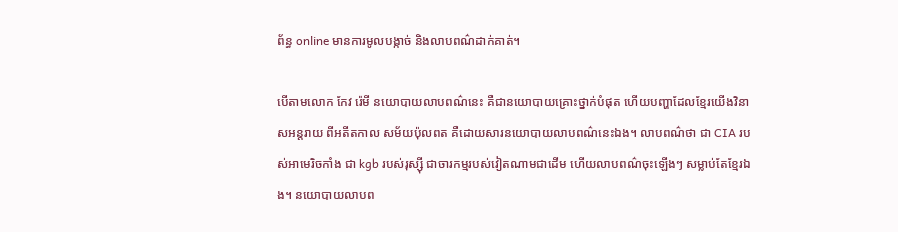ព័ន្ធ online មានការមូលបង្កាច់ និងលាបពណ៌ដាក់គាត់។

បើតាមលោក កែវ រ៉េមី នយោបាយលាបពណ៌នេះ គឺជានយោបាយគ្រោះថ្នាក់បំផុត ហើយបញ្ហាដែលខ្មែរយើងវិនាសអន្តរាយ ពីអតីតកាល សម័យប៉ុលពត គឺដោយសារនយោបាយលាបពណ៌នេះឯង។ លាបពណ៌ថា ជា CIA របស់អាមេរិចកាំង ជា kgb របស់រុស្ស៊ី ជាចារកម្មរបស់វៀតណាមជាដើម ហើយលាបពណ៌ចុះឡើងៗ សម្លាប់តែខ្មែរឯង។ នយោបាយលាបព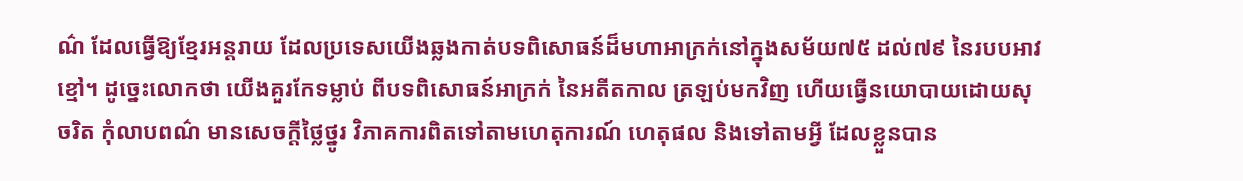ណ៌ ដែលធ្វើឱ្យខ្មែរអន្តរាយ ដែលប្រទេសយើងឆ្លងកាត់បទពិសោធន៍ដ៏មហាអាក្រក់នៅក្នុងសម័យ៧៥ ដល់៧៩ នៃរបបអាវខ្មៅ។ ដូច្នេះលោកថា យើងគួរកែទម្លាប់ ពីបទពិសោធន៍អាក្រក់ នៃអតីតកាល ត្រឡប់មកវិញ ហើយធ្វើនយោបាយដោយសុចរិត កុំលាបពណ៌ មានសេចក្តីថ្លៃថ្នូរ វិភាគការពិតទៅតាមហេតុការណ៍ ហេតុផល និងទៅតាមអ្វី ដែលខ្លួនបាន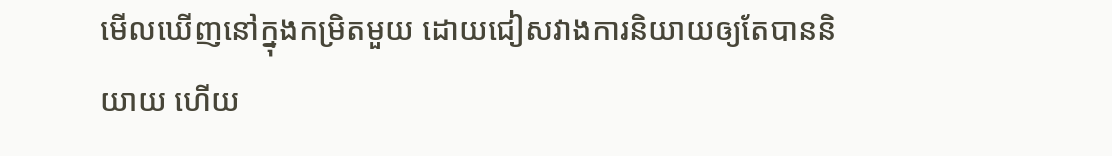មើលឃើញនៅក្នុងកម្រិតមួយ ដោយជៀសវាងការនិយាយឲ្យតែបាននិយាយ ហើយ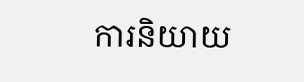ការនិយាយ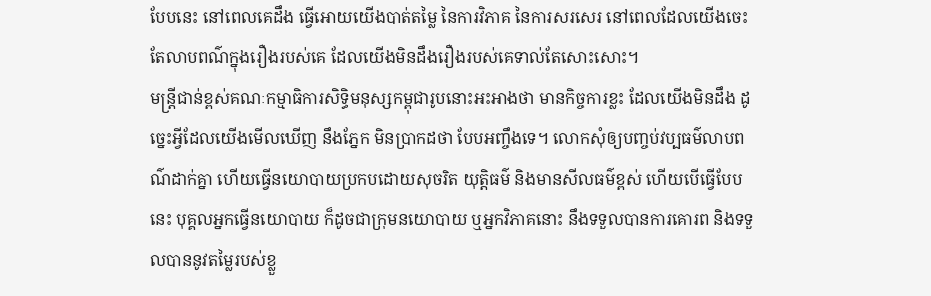បែបនេះ នៅពេលគេដឹង ធ្វើអោយយើងបាត់តម្លៃ នៃការវិភាគ នៃការសរសេរ នៅពេលដែលយើងចេះតែលាបពណ៌ក្នុងរឿងរបស់គេ ដែលយើងមិនដឹងរឿងរបស់គេទាល់តែសោះសោះ។
មន្ត្រីជាន់ខ្ពស់គណៈកម្មាធិការសិទ្ធិមនុស្សកម្ពុជារូបនោះអះអាងថា មានកិច្ចការខ្លះ ដែលយើងមិនដឹង ដូច្នេះអ្វីដែលយើងមើលឃើញ នឹងភ្នែក មិនប្រាកដថា បែបអញ្ចឹងទេ។ លោកសុំឲ្យបញ្ចប់វប្បធម៌លាបពណ៌ដាក់គ្នា ហើយធ្វើនយោបាយប្រកបដោយសុចរិត យុត្តិធម៌ និងមានសីលធម៌ខ្ពស់ ហើយបើធ្វើបែបនេះ បុគ្គលអ្នកធ្វើនយោបាយ ក៏ដូចជាក្រុមនយោបាយ ឬអ្នកវិភាគនោះ នឹងទទួលបានការគោរព និងទទួលបាននូវតម្លៃរបស់ខ្លួ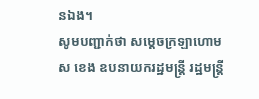នឯង។
សូមបញ្ជាក់ថា សម្តេចក្រឡាហោម ស ខេង ឧបនាយករដ្ឋមន្ត្រី រដ្ឋមន្ត្រី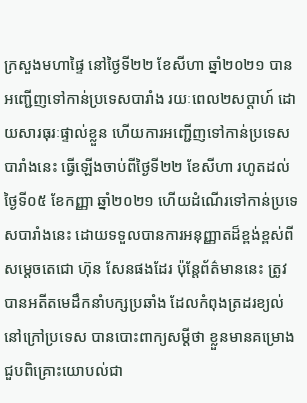ក្រសួងមហាផ្ទៃ នៅថ្ងៃទី២២ ខែសីហា ឆ្នាំ២០២១ បានអញ្ជើញទៅកាន់ប្រទេសបារាំង រយៈពេល២សប្តាហ៍ ដោយសារធុរៈផ្ទាល់ខ្លួន ហើយការអញ្ជើញទៅកាន់ប្រទេសបារាំងនេះ ធ្វើឡើងចាប់ពីថ្ងៃទី២២ ខែសីហា រហូតដល់ថ្ងៃទី០៥ ខែកញ្ញា ឆ្នាំ២០២១ ហើយដំណើរទៅកាន់ប្រទេសបារាំងនេះ ដោយទទួលបានការអនុញ្ញាតដ៏ខ្ពង់ខ្ពស់ពីសម្តេចតេជោ ហ៊ុន សែនផងដែរ ប៉ុន្តែព័ត៌មាននេះ ត្រូវបានអតីតមេដឹកនាំបក្សប្រឆាំង ដែលកំពុងត្រដរខ្យល់នៅក្រៅប្រទេស បានបោះពាក្យសម្តីថា ខ្លួនមានគម្រោងជួបពិគ្រោះយោបល់ជា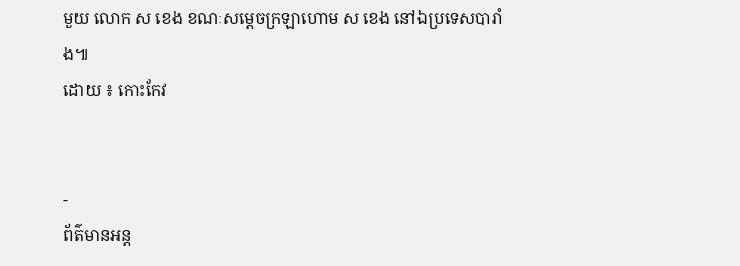មួយ លោក ស ខេង ខណៈសម្តេចក្រឡាហោម ស ខេង នៅឯប្រទេសបារាំង៕
ដោយ ៖ កោះកែវ


-
ព័ត៌មានអន្ដ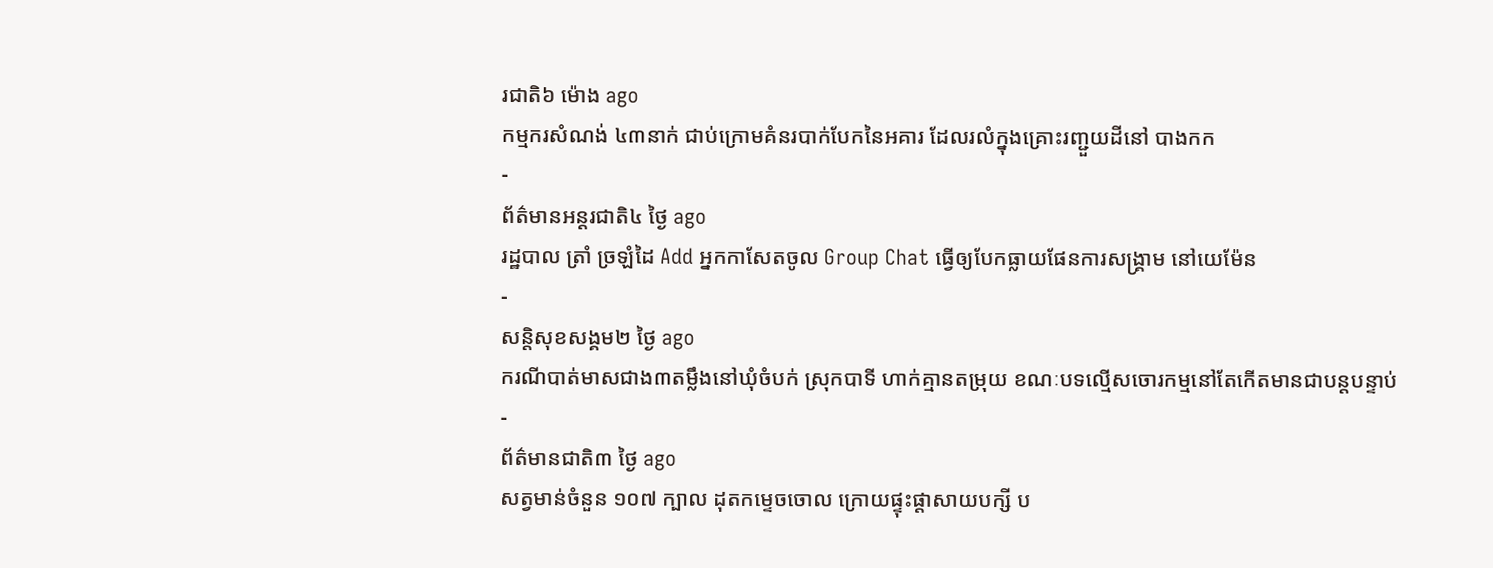រជាតិ៦ ម៉ោង ago
កម្មករសំណង់ ៤៣នាក់ ជាប់ក្រោមគំនរបាក់បែកនៃអគារ ដែលរលំក្នុងគ្រោះរញ្ជួយដីនៅ បាងកក
-
ព័ត៌មានអន្ដរជាតិ៤ ថ្ងៃ ago
រដ្ឋបាល ត្រាំ ច្រឡំដៃ Add អ្នកកាសែតចូល Group Chat ធ្វើឲ្យបែកធ្លាយផែនការសង្គ្រាម នៅយេម៉ែន
-
សន្តិសុខសង្គម២ ថ្ងៃ ago
ករណីបាត់មាសជាង៣តម្លឹងនៅឃុំចំបក់ ស្រុកបាទី ហាក់គ្មានតម្រុយ ខណៈបទល្មើសចោរកម្មនៅតែកើតមានជាបន្តបន្ទាប់
-
ព័ត៌មានជាតិ៣ ថ្ងៃ ago
សត្វមាន់ចំនួន ១០៧ ក្បាល ដុតកម្ទេចចោល ក្រោយផ្ទុះផ្ដាសាយបក្សី ប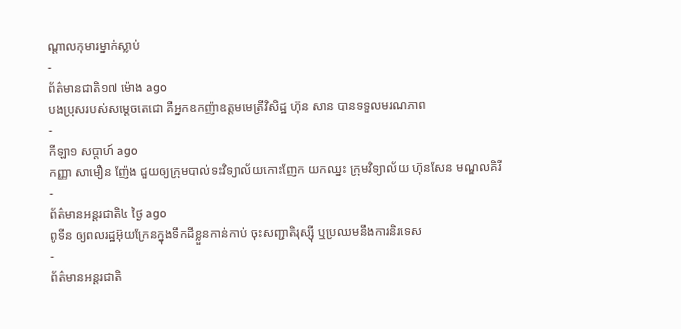ណ្តាលកុមារម្នាក់ស្លាប់
-
ព័ត៌មានជាតិ១៧ ម៉ោង ago
បងប្រុសរបស់សម្ដេចតេជោ គឺអ្នកឧកញ៉ាឧត្តមមេត្រីវិសិដ្ឋ ហ៊ុន សាន បានទទួលមរណភាព
-
កីឡា១ សប្តាហ៍ ago
កញ្ញា សាមឿន ញ៉ែង ជួយឲ្យក្រុមបាល់ទះវិទ្យាល័យកោះញែក យកឈ្នះ ក្រុមវិទ្យាល័យ ហ៊ុនសែន មណ្ឌលគិរី
-
ព័ត៌មានអន្ដរជាតិ៤ ថ្ងៃ ago
ពូទីន ឲ្យពលរដ្ឋអ៊ុយក្រែនក្នុងទឹកដីខ្លួនកាន់កាប់ ចុះសញ្ជាតិរុស្ស៊ី ឬប្រឈមនឹងការនិរទេស
-
ព័ត៌មានអន្ដរជាតិ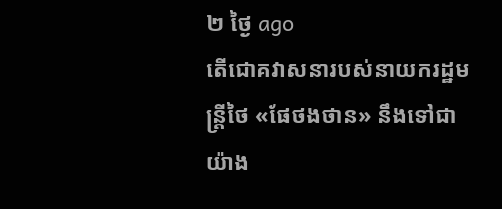២ ថ្ងៃ ago
តើជោគវាសនារបស់នាយករដ្ឋមន្ត្រីថៃ «ផែថងថាន» នឹងទៅជាយ៉ាង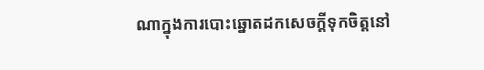ណាក្នុងការបោះឆ្នោតដកសេចក្តីទុកចិត្តនៅ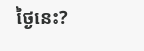ថ្ងៃនេះ?